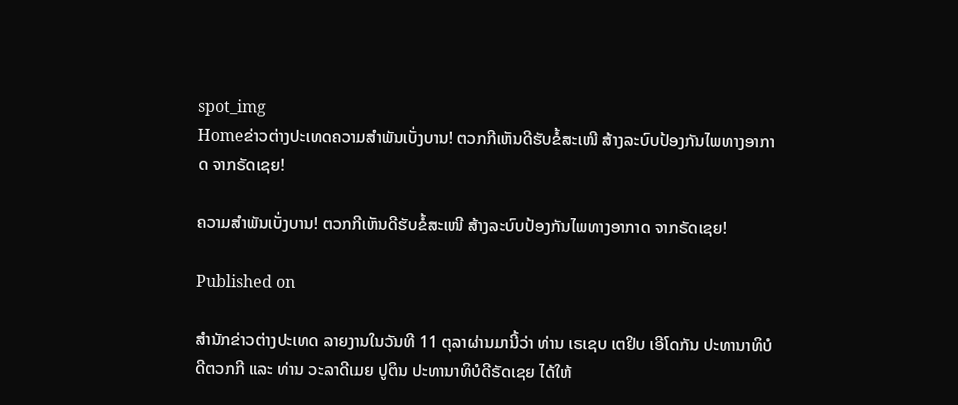spot_img
Homeຂ່າວຕ່າງປະເທດຄວາມສຳພັນເບັ່ງບານ! ຕວກກີເຫັນດີຮັບຂໍ້ສະເໜີ ສ້າງລະບົບປ້ອງກັນໄພທາງອາກາດ ຈາກຣັດເຊຍ!

ຄວາມສຳພັນເບັ່ງບານ! ຕວກກີເຫັນດີຮັບຂໍ້ສະເໜີ ສ້າງລະບົບປ້ອງກັນໄພທາງອາກາດ ຈາກຣັດເຊຍ!

Published on

ສຳນັກຂ່າວຕ່າງປະເທດ ລາຍງານໃນວັນທີ 11 ຕຸລາຜ່ານມານີ້ວ່າ ທ່ານ ເຣເຊບ ເຕຢິບ ເອີໂດກັນ ປະທານາທິບໍດີຕວກກີ ແລະ ທ່ານ ວະລາດີເມຍ ປູຕິນ ປະທານາທິບໍດີຣັດເຊຍ ໄດ້ໃຫ້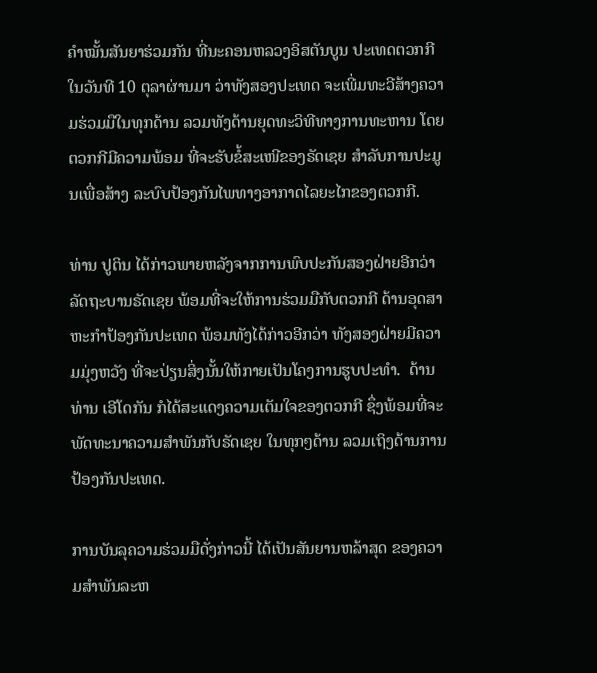ຄຳໝັ້ນສັນຍາຮ່ວມກັນ ທີ່ນະຄອນຫລວງອິສຕັນບູນ ປະເທດຕວກກີ ໃນວັນທີ 10 ຕຸລາຜ່ານມາ ວ່າທັງສອງປະເທດ ຈະເພີ່ມທະວີສ້າງຄວາມຮ່ວມມືໃນທຸກດ້ານ ລວມທັງດ້ານຍຸດທະວິທີທາງການທະຫານ ໂດຍຕວກກີມີຄວາມພ້ອມ ທີ່ຈະຮັບຂໍ້ສະເໜີຂອງຣັດເຊຍ ສຳລັບການປະມູນເພື່ອສ້າງ ລະບົບປ້ອງກັນໄພທາງອາກາດໄລຍະໄກຂອງຕວກກີ.

ທ່ານ ປູຕິນ ໄດ້ກ່າວພາຍຫລັງຈາກການພົບປະກັນສອງຝ່າຍອີກວ່າ ລັດຖະບານຣັດເຊຍ ພ້ອມທີ່ຈະໃຫ້ການຮ່ວມມືກັບຕວກກີ ດ້ານອຸດສາຫະກຳປ້ອງກັນປະເທດ ພ້ອມທັງໄດ້ກ່າວອີກວ່າ ທັງສອງຝ່າຍມີຄວາມມຸ່ງຫວັງ ທີ່ຈະປ່ຽນສິ່ງນັ້ນໃຫ້ກາຍເປັນໂຄງການຮູບປະທຳ.  ດ້ານທ່ານ ເອີໂດກັນ ກໍໄດ້ສະແດງຄວາມເຕັມໃຈຂອງຕວກກີ ຊຶ່ງພ້ອມທີ່ຈະພັດທະນາຄວາມສຳພັນກັບຣັດເຊຍ ໃນທຸກໆດ້ານ ລວມເຖິງດ້ານການປ້ອງກັນປະເທດ.

ການບັນລຸຄວາມຮ່ວມມືດັ່ງກ່າວນີ້ ໄດ້ເປັນສັນຍານຫລ້າສຸດ ຂອງຄວາມສຳພັນລະຫ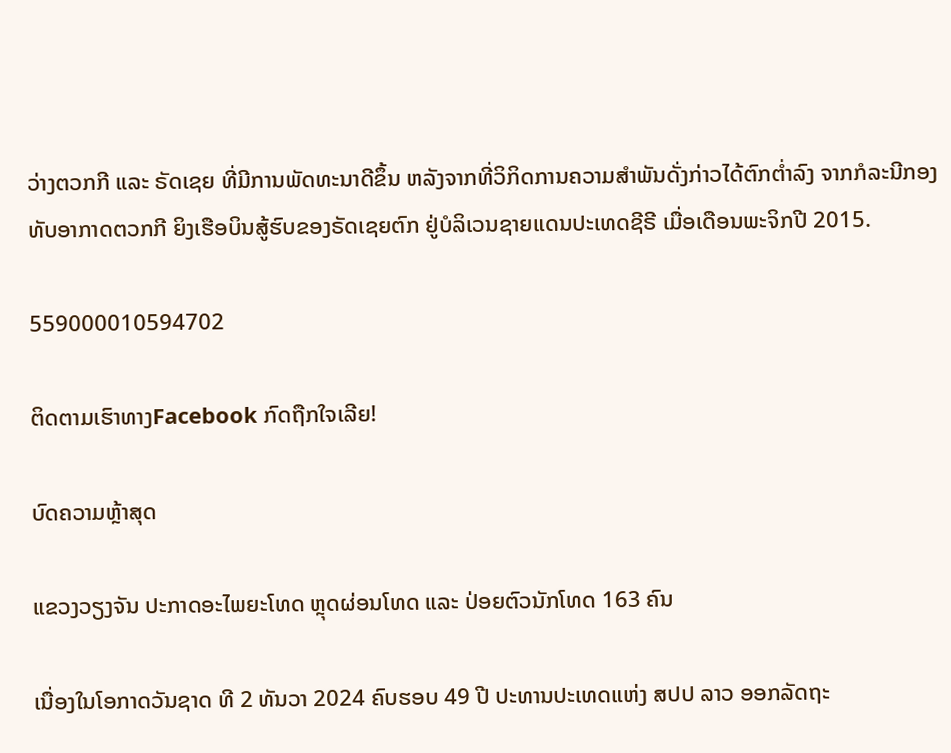ວ່າງຕວກກີ ແລະ ຣັດເຊຍ ທີ່ມີການພັດທະນາດີຂຶ້ນ ຫລັງຈາກທີ່ວິກິດການຄວາມສຳພັນດັ່ງກ່າວໄດ້ຕົກຕ່ຳລົງ ຈາກກໍລະນີກອງທັບອາກາດຕວກກີ ຍິງເຮືອບິນສູ້ຮົບຂອງຣັດເຊຍຕົກ ຢູ່ບໍລິເວນຊາຍແດນປະເທດຊີຣີ ເມື່ອເດືອນພະຈິກປີ 2015.

559000010594702

ຕິດຕາມເຮົາທາງFacebook ກົດຖືກໃຈເລີຍ!

ບົດຄວາມຫຼ້າສຸດ

ແຂວງວຽງຈັນ ປະກາດອະໄພຍະໂທດ ຫຼຸດຜ່ອນໂທດ ແລະ ປ່ອຍຕົວນັກໂທດ 163 ຄົນ

ເນື່ອງໃນໂອກາດວັນຊາດ ທີ 2 ທັນວາ 2024 ຄົບຮອບ 49 ປີ ປະທານປະເທດແຫ່ງ ສປປ ລາວ ອອກລັດຖະ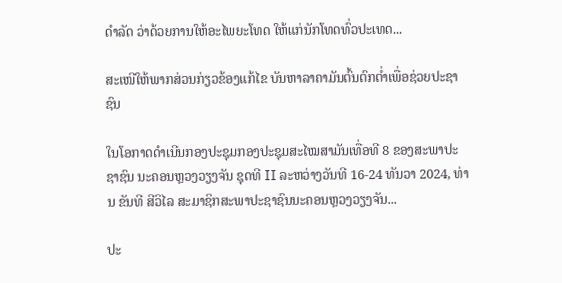ດໍາລັດ ວ່າດ້ວຍການໃຫ້ອະໄພຍະໂທດ ໃຫ້ແກ່ນັກໂທດທົ່ວປະເທດ...

ສະເໜີໃຫ້ພາກສ່ວນກ່ຽວຂ້ອງແກ້ໄຂ ບັນຫາລາຄາມັນຕົ້ນຕົກຕໍ່າເພື່ອຊ່ວຍປະຊາຊົນ

ໃນໂອກາດດຳເນີນກອງປະຊຸມກອງປະຊຸມສະໄໝສາມັນເທື່ອທີ 8 ຂອງສະພາປະຊາຊົນ ນະຄອນຫຼວງວຽງຈັນ ຊຸດທີ II ລະຫວ່າງວັນທີ 16-24 ທັນວາ 2024, ທ່ານ ຂັນທີ ສີວິໄລ ສະມາຊິກສະພາປະຊາຊົນນະຄອນຫຼວງວຽງຈັນ...

ປະ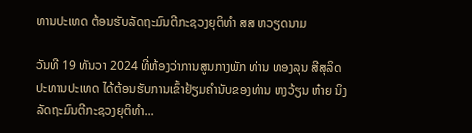ທານປະເທດ ຕ້ອນຮັບລັດຖະມົນຕີກະຊວງຍຸຕິທຳ ສສ ຫວຽດນາມ

ວັນທີ 19 ທັນວາ 2024 ທີ່ຫ້ອງວ່າການສູນກາງພັກ ທ່ານ ທອງລຸນ ສີສຸລິດ ປະທານປະເທດ ໄດ້ຕ້ອນຮັບການເຂົ້າຢ້ຽມຄຳນັບຂອງທ່ານ ຫງວ້ຽນ ຫ໋າຍ ນິງ ລັດຖະມົນຕີກະຊວງຍຸຕິທຳ...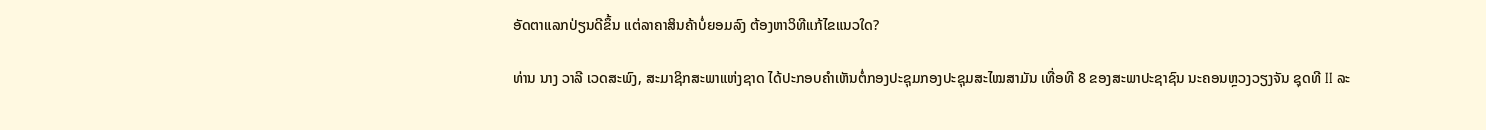ອັດຕາແລກປ່ຽນດີຂຶ້ນ ແຕ່ລາຄາສິນຄ້າບໍ່ຍອມລົງ ຕ້ອງຫາວິທີແກ້ໄຂແນວໃດ?

ທ່ານ ນາງ ວາລີ ເວດສະພົງ, ສະມາຊິກສະພາແຫ່ງຊາດ ໄດ້ປະກອບຄໍາເຫັນຕໍ່ກອງປະຊຸມກອງປະຊຸມສະໄໝສາມັນ ເທື່ອທີ 8 ຂອງສະພາປະຊາຊົນ ນະຄອນຫຼວງວຽງຈັນ ຊຸດທີ II ລະ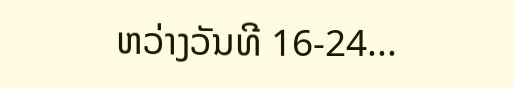ຫວ່າງວັນທີ 16-24...